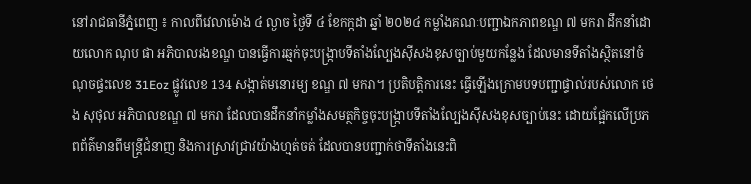នៅរាជធានីភ្នំពេញ ៖ កាលពីវេលាម៉ោង ៤ ល្ងាច ថ្ងៃទី ៤ ខែកក្កដា ឆ្នាំ ២០២៤ កម្លាំងគណៈបញ្ជាឯកភាពខណ្ឌ ៧ មករា ដឹកនាំដោយលោក ណុប ផា អភិបាលរងខណ្ឌ បានធ្វើការឆ្មក់ចុះបង្ក្រាបទីតាំងល្បែងស៊ីសងខុសច្បាប់មួយកន្លែង ដែលមានទីតាំងស្ថិតនៅចំណុចផ្ទះលេខ 31Eoz ផ្លូវលេខ 134 សង្កាត់មនោរម្យ ខណ្ឌ ៧ មករា។ ប្រតិបត្តិការនេះ ធ្វើឡើងក្រោមបទបញ្ជាផ្ទាល់របស់លោក ថេង សុថុល អភិបាលខណ្ឌ ៧ មករា ដែលបានដឹកនាំកម្លាំងសមត្ថកិច្ចចុះបង្ក្រាបទីតាំងល្បែងស៊ីសងខុសច្បាប់នេះ ដោយផ្អែកលើប្រភពព័ត៌មានពីមន្ត្រីជំនាញ និងការស្រាវជ្រាវយ៉ាងហ្មត់ចត់ ដែលបានបញ្ជាក់ថាទីតាំងនេះពិ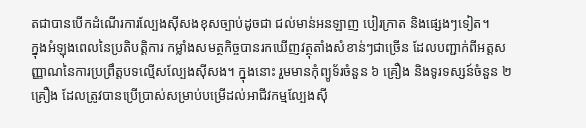តជាបានបើកដំណើរការល្បែងស៊ីសងខុសច្បាប់ដូចជា ជល់មាន់អនឡាញ បៀរក្រាត និងផ្សេងៗទៀត។
ក្នុងអំឡុងពេលនៃប្រតិបត្តិការ កម្លាំងសមត្ថកិច្ចបានរកឃើញវត្ថុតាំងសំខាន់ៗជាច្រើន ដែលបញ្ជាក់ពីអត្តសញ្ញាណនៃការប្រព្រឹត្តបទល្មើសល្បែងស៊ីសង។ ក្នុងនោះ រួមមានកុំព្យូទ័រចំនួន ៦ គ្រឿង និងទូរទស្សន៍ចំនួន ២ គ្រឿង ដែលត្រូវបានប្រើប្រាស់សម្រាប់បម្រើដល់អាជីវកម្មល្បែងស៊ី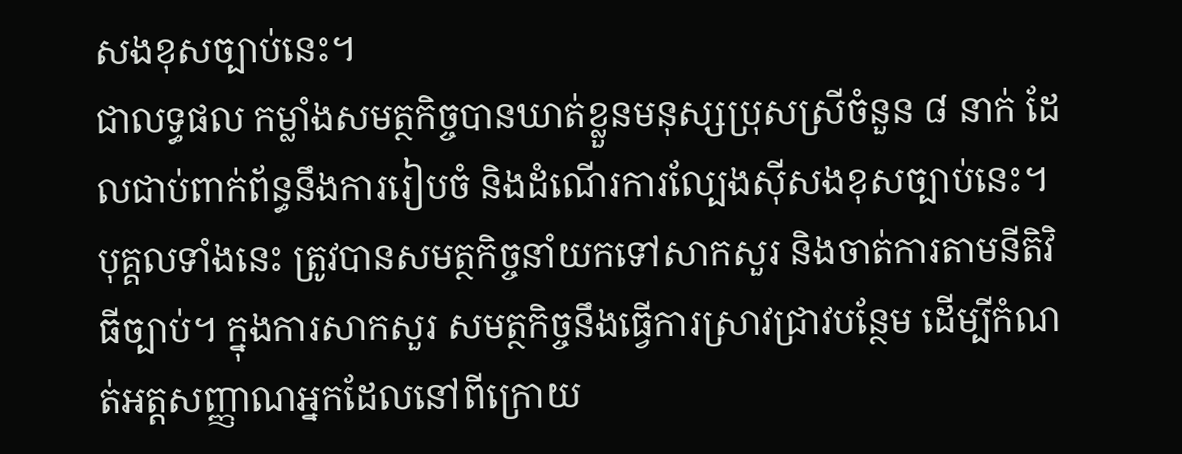សងខុសច្បាប់នេះ។
ជាលទ្ធផល កម្លាំងសមត្ថកិច្ចបានឃាត់ខ្លួនមនុស្សប្រុសស្រីចំនួន ៨ នាក់ ដែលជាប់ពាក់ព័ន្ធនឹងការរៀបចំ និងដំណើរការល្បែងស៊ីសងខុសច្បាប់នេះ។ បុគ្គលទាំងនេះ ត្រូវបានសមត្ថកិច្ចនាំយកទៅសាកសួរ និងចាត់ការតាមនីតិវិធីច្បាប់។ ក្នុងការសាកសួរ សមត្ថកិច្ចនឹងធ្វើការស្រាវជ្រាវបន្ថែម ដើម្បីកំណត់អត្តសញ្ញាណអ្នកដែលនៅពីក្រោយ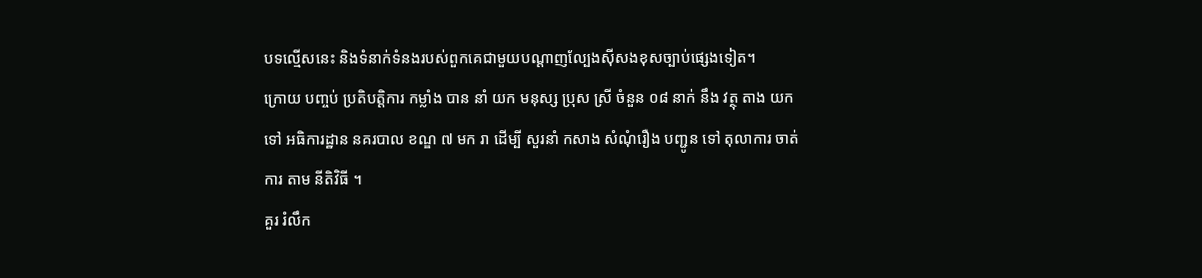បទល្មើសនេះ និងទំនាក់ទំនងរបស់ពួកគេជាមួយបណ្តាញល្បែងស៊ីសងខុសច្បាប់ផ្សេងទៀត។
ក្រោយ បញ្ចប់ ប្រតិបត្តិការ កម្លាំង បាន នាំ យក មនុស្ស ប្រុស ស្រី ចំនួន ០៨ នាក់ នឹង វត្ថុ តាង យក ទៅ អធិការដ្ឋាន នគរបាល ខណ្ឌ ៧ មក រា ដើម្បី សួរនាំ កសាង សំណុំរឿង បញ្ជូន ទៅ តុលាការ ចាត់ការ តាម នីតិវិធី ។
គួរ រំលឹក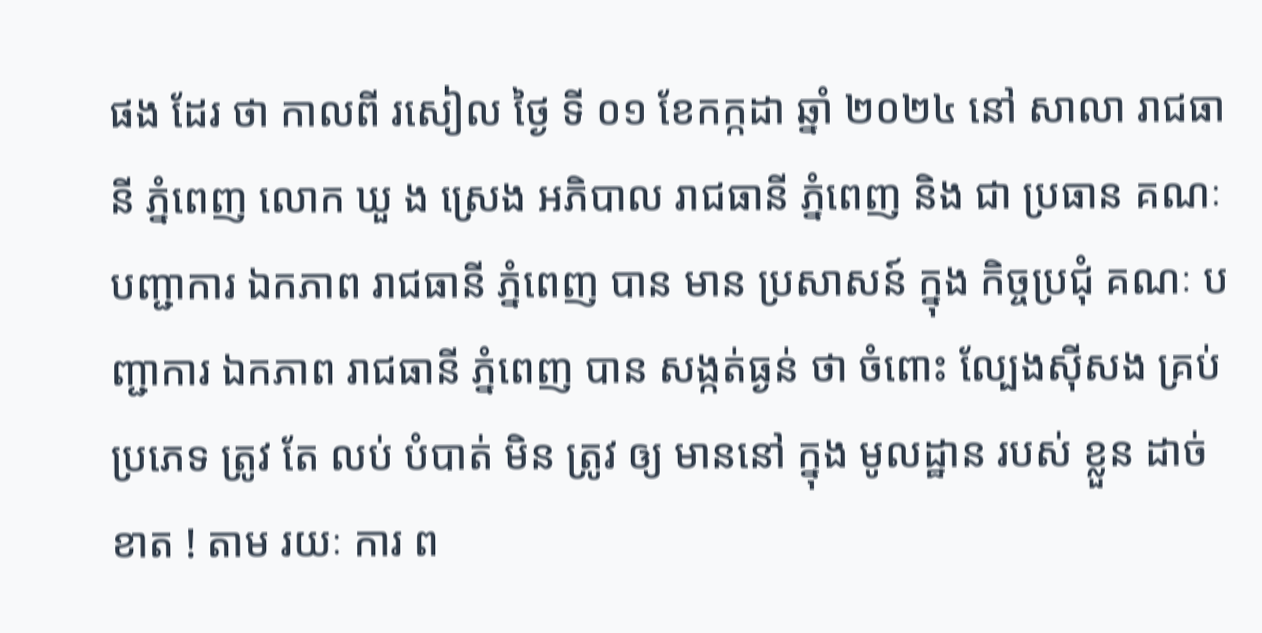ផង ដែរ ថា កាលពី រសៀល ថ្ងៃ ទី ០១ ខែកក្កដា ឆ្នាំ ២០២៤ នៅ សាលា រាជធានី ភ្នំពេញ លោក ឃួ ង ស្រេង អភិបាល រាជធានី ភ្នំពេញ និង ជា ប្រធាន គណៈ បញ្ជាការ ឯកភាព រាជធានី ភ្នំពេញ បាន មាន ប្រសាសន៍ ក្នុង កិច្ចប្រជុំ គណៈ បញ្ជាការ ឯកភាព រាជធានី ភ្នំពេញ បាន សង្កត់ធ្ងន់ ថា ចំពោះ ល្បែងស៊ីសង គ្រប់ ប្រភេទ ត្រូវ តែ លប់ បំបាត់ មិន ត្រូវ ឲ្យ មាននៅ ក្នុង មូលដ្ឋាន របស់ ខ្លួន ដាច់ខាត ! តាម រយៈ ការ ព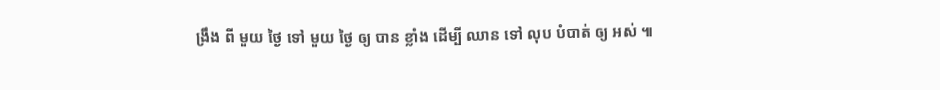ង្រឹង ពី មួយ ថ្ងៃ ទៅ មួយ ថ្ងៃ ឲ្យ បាន ខ្លាំង ដើម្បី ឈាន ទៅ លុប បំបាត់ ឲ្យ អស់ ៕